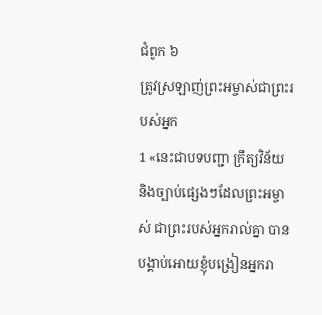ជំពូក ៦
ត្រូវស្រឡាញ់ព្រះអម្ចាស់ជាព្រះរបស់អ្នក
1 «នេះជាបទបញ្ជា ក្រឹត្យវិន័យ និងច្បាប់ផ្សេងៗដែលព្រះអម្ចាស់ ជាព្រះរបស់អ្នករាល់គ្នា បានបង្គាប់អោយខ្ញុំបង្រៀនអ្នករា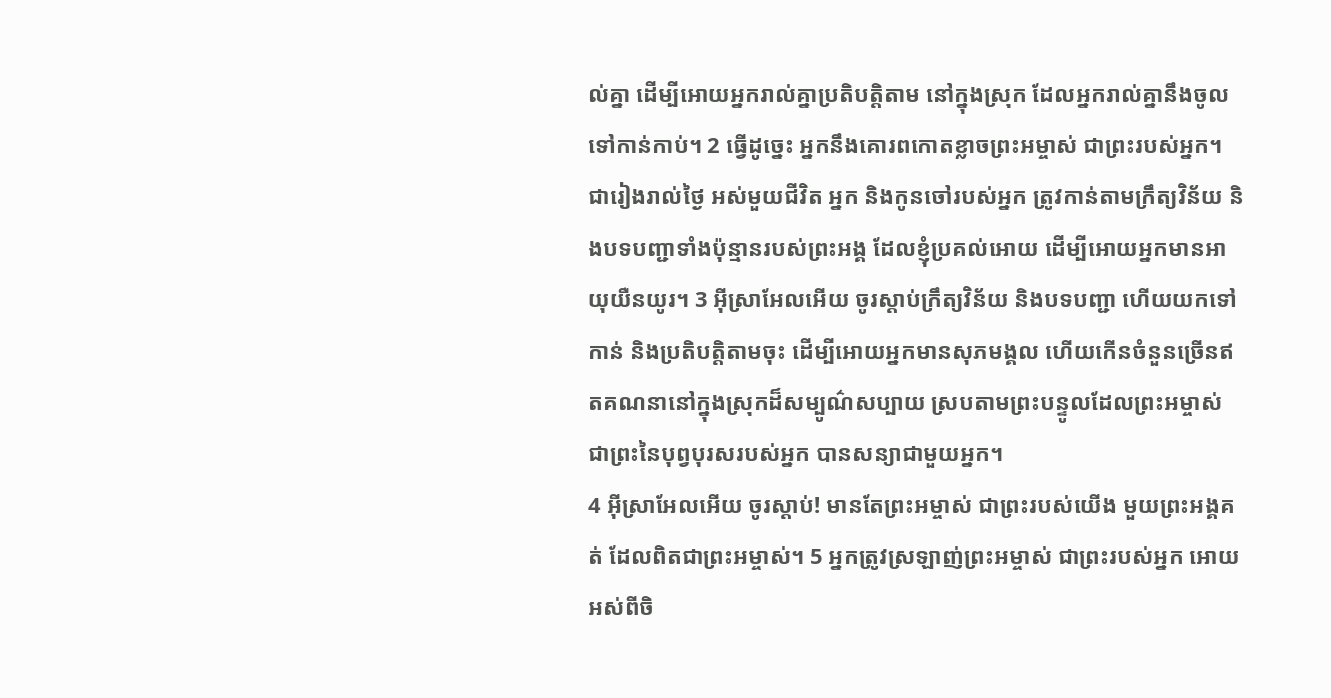ល់គ្នា ដើម្បីអោយអ្នករាល់គ្នាប្រតិបត្តិតាម នៅក្នុងស្រុក ដែលអ្នករាល់គ្នានឹងចូលទៅកាន់កាប់។ 2 ធ្វើដូច្នេះ អ្នកនឹងគោរពកោតខ្លាចព្រះអម្ចាស់ ជាព្រះរបស់អ្នក។ ជារៀងរាល់ថ្ងៃ អស់មួយជីវិត អ្នក និងកូនចៅរបស់អ្នក ត្រូវកាន់តាមក្រឹត្យវិន័យ និងបទបញ្ជាទាំងប៉ុន្មានរបស់ព្រះអង្គ ដែលខ្ញុំប្រគល់អោយ ដើម្បីអោយអ្នកមានអាយុយឺនយូរ។ 3 អ៊ីស្រាអែលអើយ ចូរស្ដាប់ក្រឹត្យវិន័យ និងបទបញ្ជា ហើយយកទៅកាន់ និងប្រតិបត្តិតាមចុះ ដើម្បីអោយអ្នកមានសុភមង្គល ហើយកើនចំនួនច្រើនឥតគណនានៅក្នុងស្រុកដ៏សម្បូណ៌សប្បាយ ស្របតាមព្រះបន្ទូលដែលព្រះអម្ចាស់ ជាព្រះនៃបុព្វបុរសរបស់អ្នក បានសន្យាជាមួយអ្នក។
4 អ៊ីស្រាអែលអើយ ចូរស្ដាប់! មានតែព្រះអម្ចាស់ ជាព្រះរបស់យើង មួយព្រះអង្គគត់ ដែលពិតជាព្រះអម្ចាស់។ 5 អ្នកត្រូវស្រឡាញ់ព្រះអម្ចាស់ ជាព្រះរបស់អ្នក អោយអស់ពីចិ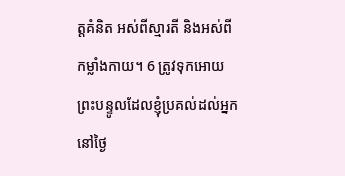ត្តគំនិត អស់ពីស្មារតី និងអស់ពីកម្លាំងកាយ។ 6 ត្រូវទុកអោយព្រះបន្ទូលដែលខ្ញុំប្រគល់ដល់អ្នកនៅថ្ងៃ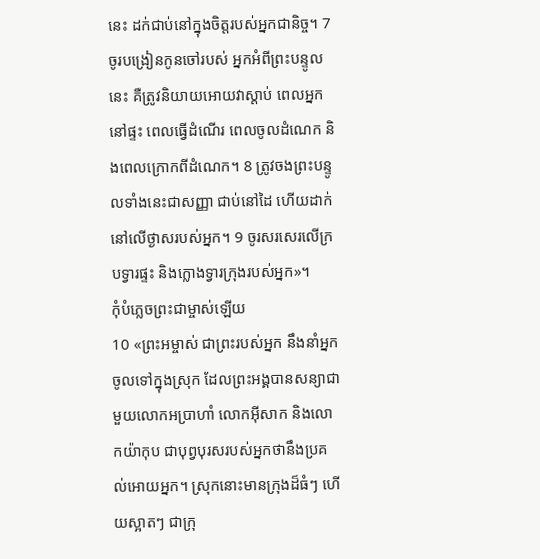នេះ ដក់ជាប់នៅក្នុងចិត្តរបស់អ្នកជានិច្ច។ 7 ចូរបង្រៀនកូនចៅរបស់ អ្នកអំពីព្រះបន្ទូលនេះ គឺត្រូវនិយាយអោយវាស្ដាប់ ពេលអ្នកនៅផ្ទះ ពេលធ្វើដំណើរ ពេលចូលដំណេក និងពេលក្រោកពីដំណេក។ 8 ត្រូវចងព្រះបន្ទូលទាំងនេះជាសញ្ញា ជាប់នៅដៃ ហើយដាក់នៅលើថ្ងាសរបស់អ្នក។ 9 ចូរសរសេរលើក្របទ្វារផ្ទះ និងក្លោងទ្វារក្រុងរបស់អ្នក»។
កុំបំភ្លេចព្រះជាម្ចាស់ឡើយ
10 «ព្រះអម្ចាស់ ជាព្រះរបស់អ្នក នឹងនាំអ្នកចូលទៅក្នុងស្រុក ដែលព្រះអង្គបានសន្យាជាមួយលោកអប្រាហាំ លោកអ៊ីសាក និងលោកយ៉ាកុប ជាបុព្វបុរសរបស់អ្នកថានឹងប្រគល់អោយអ្នក។ ស្រុកនោះមានក្រុងដ៏ធំៗ ហើយស្អាតៗ ជាក្រុ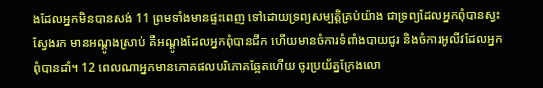ងដែលអ្នកមិនបានសង់ 11 ព្រមទាំងមានផ្ទះពេញ ទៅដោយទ្រព្យសម្បត្តិគ្រប់យ៉ាង ជាទ្រព្យដែលអ្នកពុំបានស្វះស្វែងរក មានអណ្ដូងស្រាប់ គឺអណ្ដូងដែលអ្នកពុំបានជីក ហើយមានចំការទំពាំងបាយជូរ និងចំការអូលីវដែលអ្នកពុំបានដាំ។ 12 ពេលណាអ្នកមានភោគផលបរិភោគឆ្អែតហើយ ចូរប្រយ័ត្នក្រែងលោ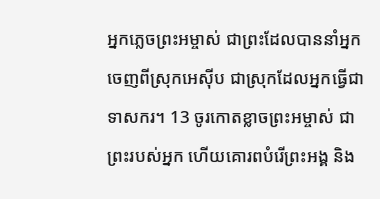អ្នកភ្លេចព្រះអម្ចាស់ ជាព្រះដែលបាននាំអ្នកចេញពីស្រុកអេស៊ីប ជាស្រុកដែលអ្នកធ្វើជាទាសករ។ 13 ចូរកោតខ្លាចព្រះអម្ចាស់ ជាព្រះរបស់អ្នក ហើយគោរពបំរើព្រះអង្គ និង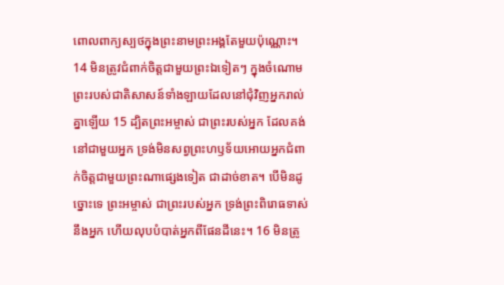ពោលពាក្យស្បថក្នុងព្រះនាមព្រះអង្គតែមួយប៉ុណ្ណោះ។ 14 មិនត្រូវជំពាក់ចិត្តជាមួយព្រះឯទៀតៗ ក្នុងចំណោមព្រះរបស់ជាតិសាសន៍ទាំងឡាយដែលនៅជុំវិញអ្នករាល់គ្នាឡើយ 15 ដ្បិតព្រះអម្ចាស់ ជាព្រះរបស់អ្នក ដែលគង់នៅជាមួយអ្នក ទ្រង់មិនសព្វព្រះហឫទ័យអោយអ្នកជំពាក់ចិត្តជាមួយព្រះណាផ្សេងទៀត ជាដាច់ខាត។ បើមិនដូច្នោះទេ ព្រះអម្ចាស់ ជាព្រះរបស់អ្នក ទ្រង់ព្រះពិរោធទាស់នឹងអ្នក ហើយលុបបំបាត់អ្នកពីផែនដីនេះ។ 16 មិនត្រូ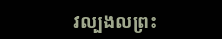វល្បងលព្រះ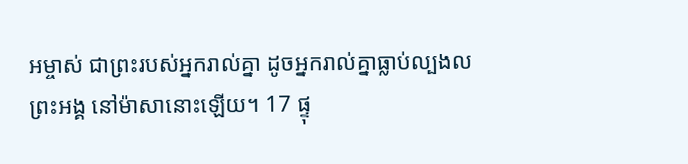អម្ចាស់ ជាព្រះរបស់អ្នករាល់គ្នា ដូចអ្នករាល់គ្នាធ្លាប់ល្បងលព្រះអង្គ នៅម៉ាសានោះឡើយ។ 17 ផ្ទុ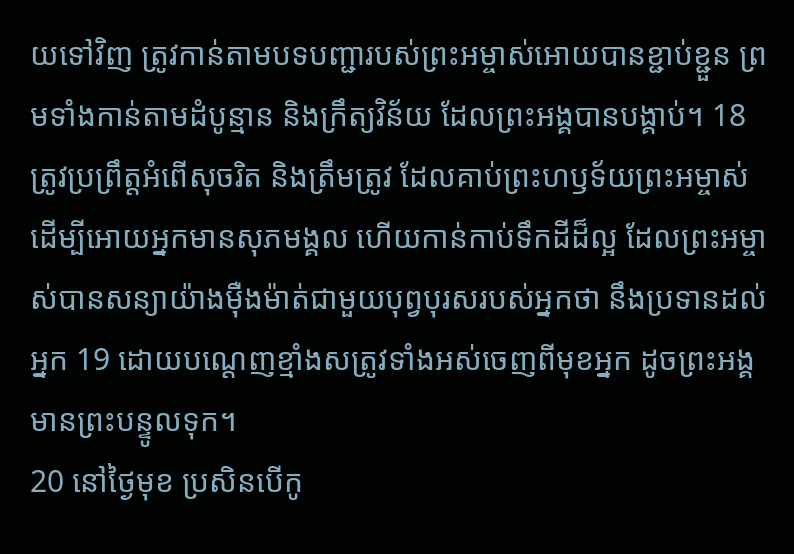យទៅវិញ ត្រូវកាន់តាមបទបញ្ជារបស់ព្រះអម្ចាស់អោយបានខ្ជាប់ខ្ជួន ព្រមទាំងកាន់តាមដំបូន្មាន និងក្រឹត្យវិន័យ ដែលព្រះអង្គបានបង្គាប់។ 18 ត្រូវប្រព្រឹត្តអំពើសុចរិត និងត្រឹមត្រូវ ដែលគាប់ព្រះហឫទ័យព្រះអម្ចាស់ ដើម្បីអោយអ្នកមានសុភមង្គល ហើយកាន់កាប់ទឹកដីដ៏ល្អ ដែលព្រះអម្ចាស់បានសន្យាយ៉ាងម៉ឺងម៉ាត់ជាមួយបុព្វបុរសរបស់អ្នកថា នឹងប្រទានដល់អ្នក 19 ដោយបណ្ដេញខ្មាំងសត្រូវទាំងអស់ចេញពីមុខអ្នក ដូចព្រះអង្គមានព្រះបន្ទូលទុក។
20 នៅថ្ងៃមុខ ប្រសិនបើកូ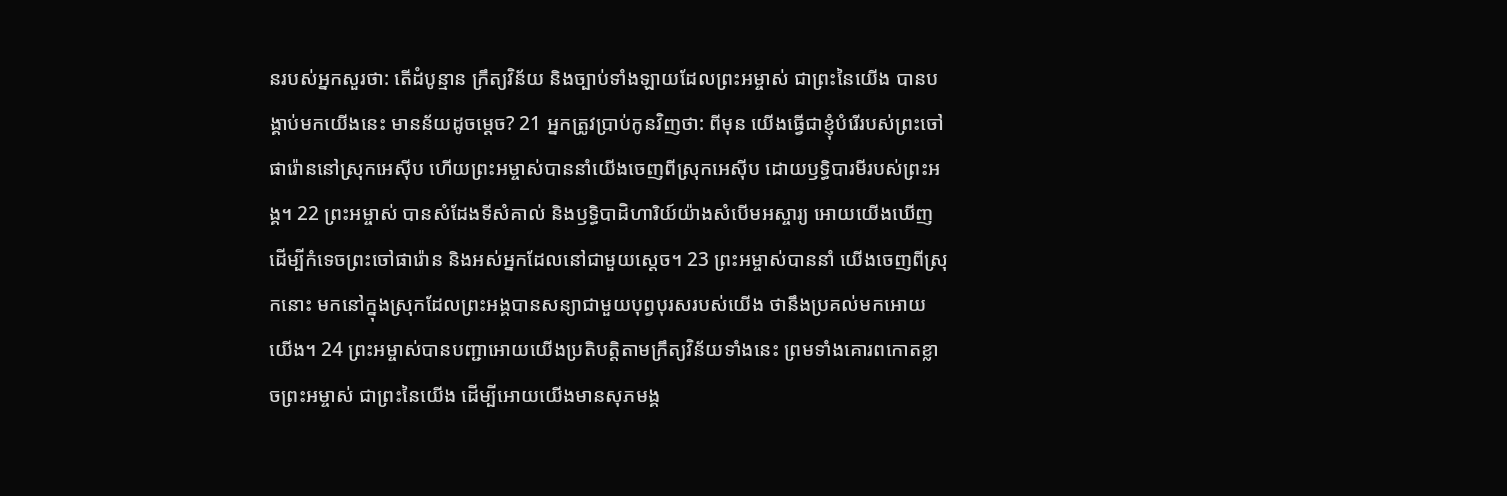នរបស់អ្នកសួរថា: តើដំបូន្មាន ក្រឹត្យវិន័យ និងច្បាប់ទាំងឡាយដែលព្រះអម្ចាស់ ជាព្រះនៃយើង បានបង្គាប់មកយើងនេះ មានន័យដូចម្ដេច? 21 អ្នកត្រូវប្រាប់កូនវិញថា: ពីមុន យើងធ្វើជាខ្ញុំបំរើរបស់ព្រះចៅផារ៉ោននៅស្រុកអេស៊ីប ហើយព្រះអម្ចាស់បាននាំយើងចេញពីស្រុកអេស៊ីប ដោយឫទ្ធិបារមីរបស់ព្រះអង្គ។ 22 ព្រះអម្ចាស់ បានសំដែងទីសំគាល់ និងឫទ្ធិបាដិហារិយ៍យ៉ាងសំបើមអស្ចារ្យ អោយយើងឃើញ ដើម្បីកំទេចព្រះចៅផារ៉ោន និងអស់អ្នកដែលនៅជាមួយស្ដេច។ 23 ព្រះអម្ចាស់បាននាំ យើងចេញពីស្រុកនោះ មកនៅក្នុងស្រុកដែលព្រះអង្គបានសន្យាជាមួយបុព្វបុរសរបស់យើង ថានឹងប្រគល់មកអោយយើង។ 24 ព្រះអម្ចាស់បានបញ្ជាអោយយើងប្រតិបត្តិតាមក្រឹត្យវិន័យទាំងនេះ ព្រមទាំងគោរពកោតខ្លាចព្រះអម្ចាស់ ជាព្រះនៃយើង ដើម្បីអោយយើងមានសុភមង្គ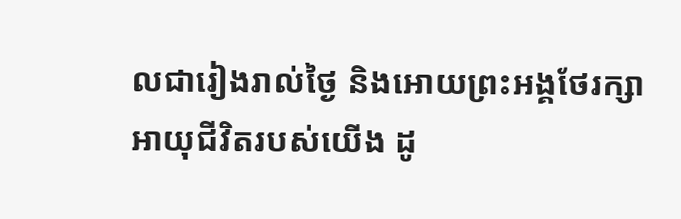លជារៀងរាល់ថ្ងៃ និងអោយព្រះអង្គថែរក្សាអាយុជីវិតរបស់យើង ដូ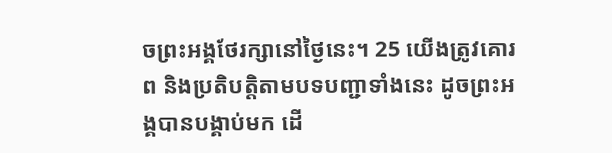ចព្រះអង្គថែរក្សានៅថ្ងៃនេះ។ 25 យើងត្រូវគោរព និងប្រតិបត្តិតាមបទបញ្ជាទាំងនេះ ដូចព្រះអង្គបានបង្គាប់មក ដើ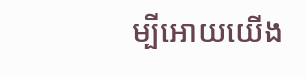ម្បីអោយយើង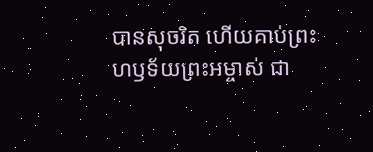បានសុចរិត ហើយគាប់ព្រះហឫទ័យព្រះអម្ចាស់ ជា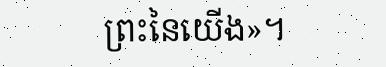ព្រះនៃយើង»។